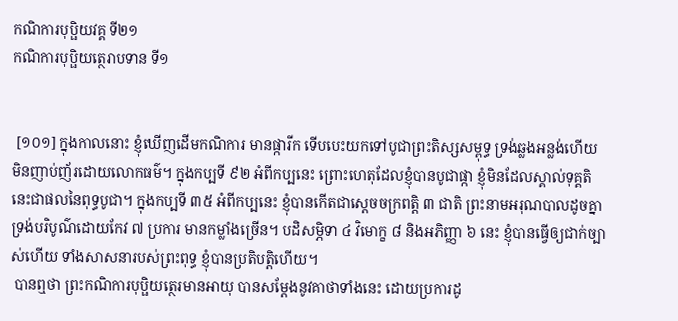កណិការបុប្ផិយវគ្គ ទី២១
កណិការបុប្ផិយត្ថេរាបទាន ទី១


 [១០១] ក្នុងកាលនោះ ខ្ញុំឃើញដើមកណិការ មានផ្ការីក ទើបបេះយកទៅបូជាព្រះតិស្សសម្ពុទ្ធ ទ្រង់ឆ្លងអន្លង់ហើយ មិនញាប់ញ័រដោយលោកធម៌។ ក្នុងកប្បទី ៩២ អំពីកប្បនេះ ព្រោះហេតុដែលខ្ញុំបានបូជាផ្កា ខ្ញុំមិនដែលស្គាល់ទុគ្គតិ នេះជាផលនៃពុទ្ធបូជា។ ក្នុងកប្បទី ៣៥ អំពីកប្បនេះ ខ្ញុំបានកើតជាស្ដេចចក្រពត្តិ ៣ ជាតិ ព្រះនាមអរុណបាលដូចគ្នា ទ្រង់បរិបូណ៌ដោយកែវ ៧ ប្រការ មានកម្លាំងច្រើន។ បដិសម្ភិទា ៤ វិមោក្ខ ៨ និងអភិញ្ញា ៦ នេះ ខ្ញុំបានធ្វើឲ្យជាក់ច្បាស់ហើយ ទាំងសាសនារបស់ព្រះពុទ្ធ ខ្ញុំបានប្រតិបត្តិហើយ។
 បានឮថា ព្រះកណិការបុប្ផិយត្ថេរមានអាយុ បានសម្ដែងនូវគាថាទាំងនេះ ដោយប្រការដូ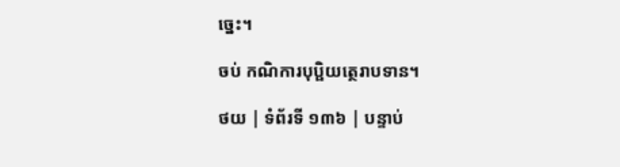ច្នេះ។

ចប់ កណិការបុប្ផិយត្ថេរាបទាន។

ថយ | ទំព័រទី ១៣៦ | បន្ទាប់